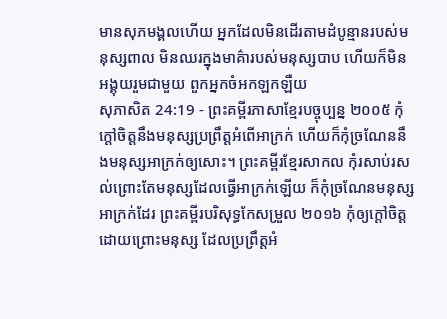មានសុភមង្គលហើយ អ្នកដែលមិនដើរតាមដំបូន្មានរបស់មនុស្សពាល មិនឈរក្នុងមាគ៌ារបស់មនុស្សបាប ហើយក៏មិនអង្គុយរួមជាមួយ ពួកអ្នកចំអកឡកឡឺយ
សុភាសិត 24:19 - ព្រះគម្ពីរភាសាខ្មែរបច្ចុប្បន្ន ២០០៥ កុំក្ដៅចិត្តនឹងមនុស្សប្រព្រឹត្តអំពើអាក្រក់ ហើយក៏កុំច្រណែននឹងមនុស្សអាក្រក់ឲ្យសោះ។ ព្រះគម្ពីរខ្មែរសាកល កុំរសាប់រសល់ព្រោះតែមនុស្សដែលធ្វើអាក្រក់ឡើយ ក៏កុំច្រណែនមនុស្សអាក្រក់ដែរ ព្រះគម្ពីរបរិសុទ្ធកែសម្រួល ២០១៦ កុំឲ្យក្តៅចិត្តដោយព្រោះមនុស្ស ដែលប្រព្រឹត្តអំ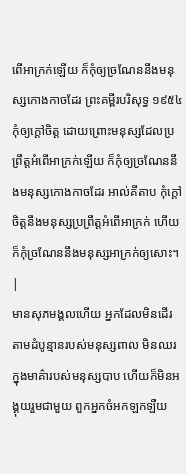ពើអាក្រក់ឡើយ ក៏កុំឲ្យច្រណែននឹងមនុស្សកោងកាចដែរ ព្រះគម្ពីរបរិសុទ្ធ ១៩៥៤ កុំឲ្យក្តៅចិត្ត ដោយព្រោះមនុស្សដែលប្រព្រឹត្តអំពើអាក្រក់ឡើយ ក៏កុំឲ្យច្រណែននឹងមនុស្សកោងកាចដែរ អាល់គីតាប កុំក្ដៅចិត្តនឹងមនុស្សប្រព្រឹត្តអំពើអាក្រក់ ហើយក៏កុំច្រណែននឹងមនុស្សអាក្រក់ឲ្យសោះ។ |
មានសុភមង្គលហើយ អ្នកដែលមិនដើរតាមដំបូន្មានរបស់មនុស្សពាល មិនឈរក្នុងមាគ៌ារបស់មនុស្សបាប ហើយក៏មិនអង្គុយរួមជាមួយ ពួកអ្នកចំអកឡកឡឺយ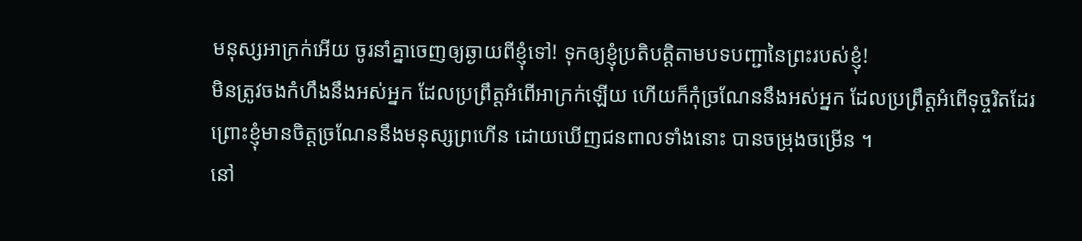មនុស្សអាក្រក់អើយ ចូរនាំគ្នាចេញឲ្យឆ្ងាយពីខ្ញុំទៅ! ទុកឲ្យខ្ញុំប្រតិបត្តិតាមបទបញ្ជានៃព្រះរបស់ខ្ញុំ!
មិនត្រូវចងកំហឹងនឹងអស់អ្នក ដែលប្រព្រឹត្តអំពើអាក្រក់ឡើយ ហើយក៏កុំច្រណែននឹងអស់អ្នក ដែលប្រព្រឹត្តអំពើទុច្ចរិតដែរ
ព្រោះខ្ញុំមានចិត្តច្រណែននឹងមនុស្សព្រហើន ដោយឃើញជនពាលទាំងនោះ បានចម្រុងចម្រើន ។
នៅ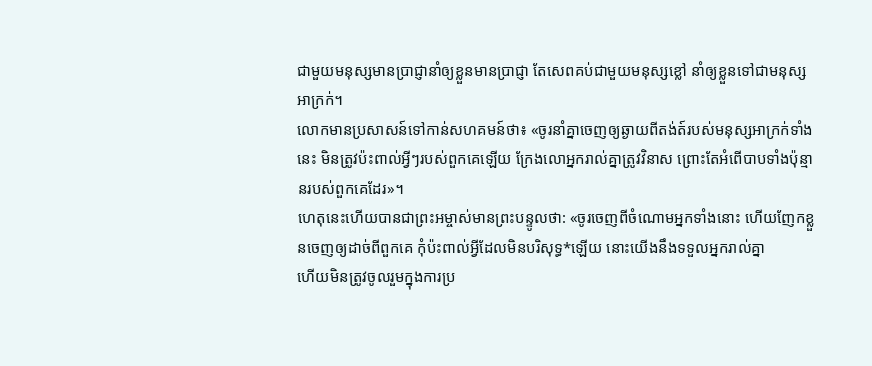ជាមួយមនុស្សមានប្រាជ្ញានាំឲ្យខ្លួនមានប្រាជ្ញា តែសេពគប់ជាមួយមនុស្សខ្លៅ នាំឲ្យខ្លួនទៅជាមនុស្សអាក្រក់។
លោកមានប្រសាសន៍ទៅកាន់សហគមន៍ថា៖ «ចូរនាំគ្នាចេញឲ្យឆ្ងាយពីតង់ត៍របស់មនុស្សអាក្រក់ទាំងនេះ មិនត្រូវប៉ះពាល់អ្វីៗរបស់ពួកគេឡើយ ក្រែងលោអ្នករាល់គ្នាត្រូវវិនាស ព្រោះតែអំពើបាបទាំងប៉ុន្មានរបស់ពួកគេដែរ»។
ហេតុនេះហើយបានជាព្រះអម្ចាស់មានព្រះបន្ទូលថា: «ចូរចេញពីចំណោមអ្នកទាំងនោះ ហើយញែកខ្លួនចេញឲ្យដាច់ពីពួកគេ កុំប៉ះពាល់អ្វីដែលមិនបរិសុទ្ធ*ឡើយ នោះយើងនឹងទទួលអ្នករាល់គ្នា
ហើយមិនត្រូវចូលរួមក្នុងការប្រ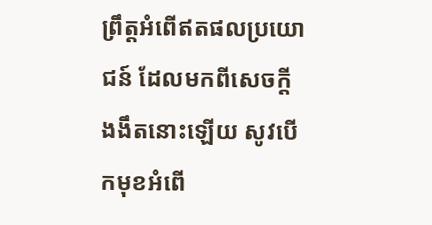ព្រឹត្តអំពើឥតផលប្រយោជន៍ ដែលមកពីសេចក្ដីងងឹតនោះឡើយ សូវបើកមុខអំពើ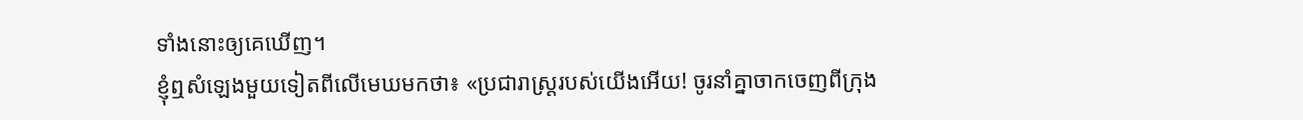ទាំងនោះឲ្យគេឃើញ។
ខ្ញុំឮសំឡេងមួយទៀតពីលើមេឃមកថា៖ «ប្រជារាស្ត្ររបស់យើងអើយ! ចូរនាំគ្នាចាកចេញពីក្រុង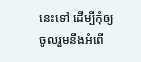នេះទៅ ដើម្បីកុំឲ្យចូលរួមនឹងអំពើ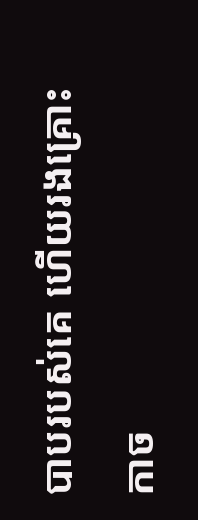បាបរបស់គេ ហើយរងគ្រោះកាច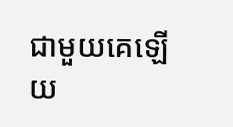ជាមួយគេឡើយ